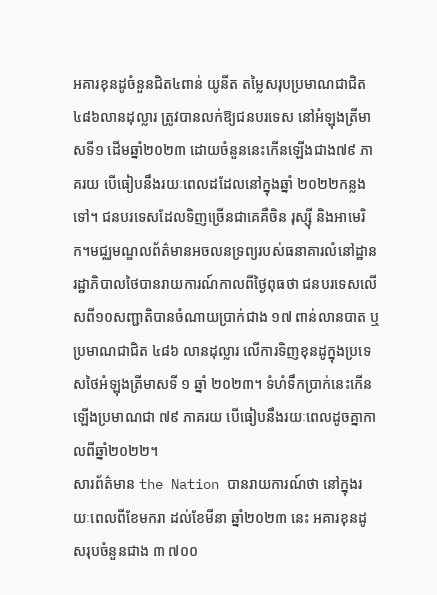អគារខុនដូចំនួនជិត៤ពាន់ យូនីត តម្លៃសរុបប្រមាណជាជិត ៤៨៦លានដុល្លារ ត្រូវបានលក់ឱ្យជនបរទេស នៅអំឡុងត្រីមាសទី១ ដើមឆ្នាំ២០២៣ ដោយចំនួននេះកើនឡើងជាង៧៩ ភាគរយ បើធៀបនឹងរយៈពេលដដែលនៅក្នុងឆ្នាំ ២០២២កន្លងទៅ។ ជនបរទេសដែលទិញច្រើនជាគេគឺចិន រុស្ស៊ី និងអាមេរិក។មជ្ឈមណ្ឌលព័ត៌មានអចលនទ្រព្យរបស់ធនាគារលំនៅដ្ឋានរដ្ឋាភិបាលថៃបានរាយការណ៍កាលពីថ្ងៃពុធថា ជនបរទេសលើសពី១០សញ្ជាតិបានចំណាយប្រាក់ជាង ១៧ ពាន់លានបាត ឬប្រមាណជាជិត ៤៨៦ លានដុល្លារ លើការទិញខុនដូក្នុងប្រទេសថៃអំឡុងត្រីមាសទី ១ ឆ្នាំ ២០២៣។ ទំហំទឹកប្រាក់នេះកើនឡើងប្រមាណជា ៧៩ ភាគរយ បើធៀបនឹងរយៈពេលដូចគ្នាកាលពីឆ្នាំ២០២២។
សារព័ត៌មាន the Nation បានរាយការណ៍ថា នៅក្នុងរយៈពេលពីខែមករា ដល់ខែមីនា ឆ្នាំ២០២៣ នេះ អគារខុនដូសរុបចំនួនជាង ៣ ៧០០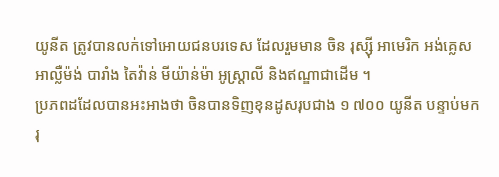យូនីត ត្រូវបានលក់ទៅអោយជនបរទេស ដែលរួមមាន ចិន រុស្ស៊ី អាមេរិក អង់គ្លេស អាល្លឺម៉ង់ បារាំង តៃវ៉ាន់ មីយ៉ាន់ម៉ា អូស្រ្តាលី និងឥណ្ឌាជាដើម ។
ប្រភពដដែលបានអះអាងថា ចិនបានទិញខុនដូសរុបជាង ១ ៧០០ យូនីត បន្ទាប់មករុ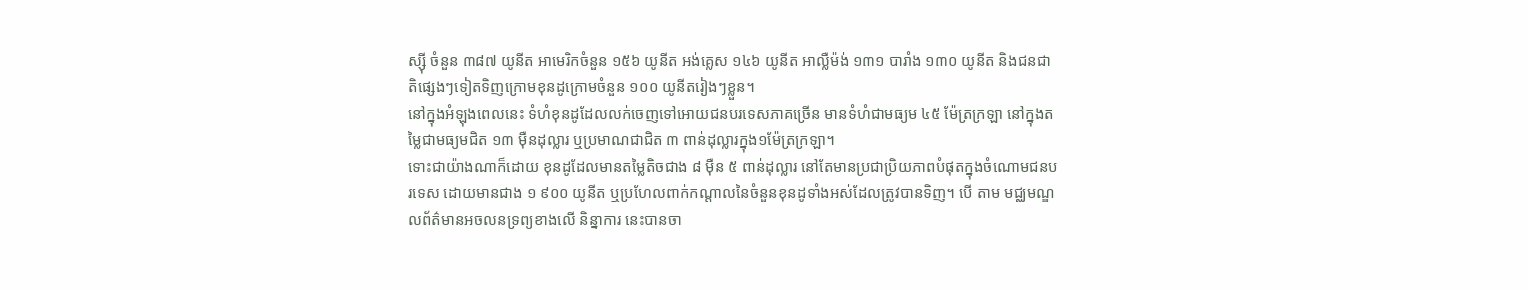ស្ស៊ី ចំនួន ៣៨៧ យូនីត អាមេរិកចំនួន ១៥៦ យូនីត អង់គ្លេស ១៤៦ យូនីត អាល្លឺម៉ង់ ១៣១ បារាំង ១៣០ យូនីត និងជនជាតិផ្សេងៗទៀតទិញក្រោមខុនដូក្រោមចំនួន ១០០ យូនីតរៀងៗខ្លួន។
នៅក្នុងអំឡុងពេលនេះ ទំហំខុនដូដែលលក់ចេញទៅអោយជនបរទេសភាគច្រើន មានទំហំជាមធ្យម ៤៥ ម៉ែត្រក្រឡា នៅក្នុងតម្លៃជាមធ្យមជិត ១៣ ម៉ឺនដុល្លារ ឬប្រមាណជាជិត ៣ ពាន់ដុល្លារក្នុង១ម៉ែត្រក្រឡា។
ទោះជាយ៉ាងណាក៏ដោយ ខុនដូដែលមានតម្លៃតិចជាង ៨ ម៉ឺន ៥ ពាន់ដុល្លារ នៅតែមានប្រជាប្រិយភាពបំផុតក្នុងចំណោមជនបរទេស ដោយមានជាង ១ ៩០០ យូនីត ឬប្រហែលពាក់កណ្តាលនៃចំនួនខុនដូទាំងអស់ដែលត្រូវបានទិញ។ បើ តាម មជ្ឈមណ្ឌលព័ត៌មានអចលនទ្រព្យខាងលើ និន្នាការ នេះបានចា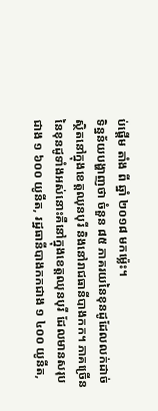ប់ផ្ដើម តាំង ពី ឆ្នាំ ២០១៨ មកម្ល៉េះ។
ទិន្នន័យបង្ហាញថា ចំនួន ៨៥ ភាគរយនៃខុនដូដែលលក់ដាច់ ស្ថិតនៅក្នុងខេត្តឈុនបុរី និងនៅរាជធានីបាងកក។ ភាគច្រើននៃខុនដូទាំងអស់នោះគឺនៅក្នុងខេត្តឈុនបុរី ដែលមានសរុបជាង ១ ៦០០ យូនីត, រដ្ឋធានីបាងកកជាង ១ ៤០០ យូនីត,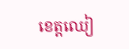ខេត្តឈៀ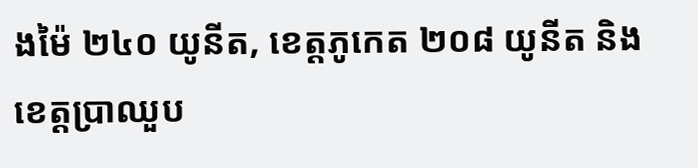ងម៉ៃ ២៤០ យូនីត, ខេត្តភូកេត ២០៨ យូនីត និងខេត្តប្រាឈួប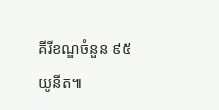គីរីខណ្ឌចំនួន ៩៥ យូនីត៕